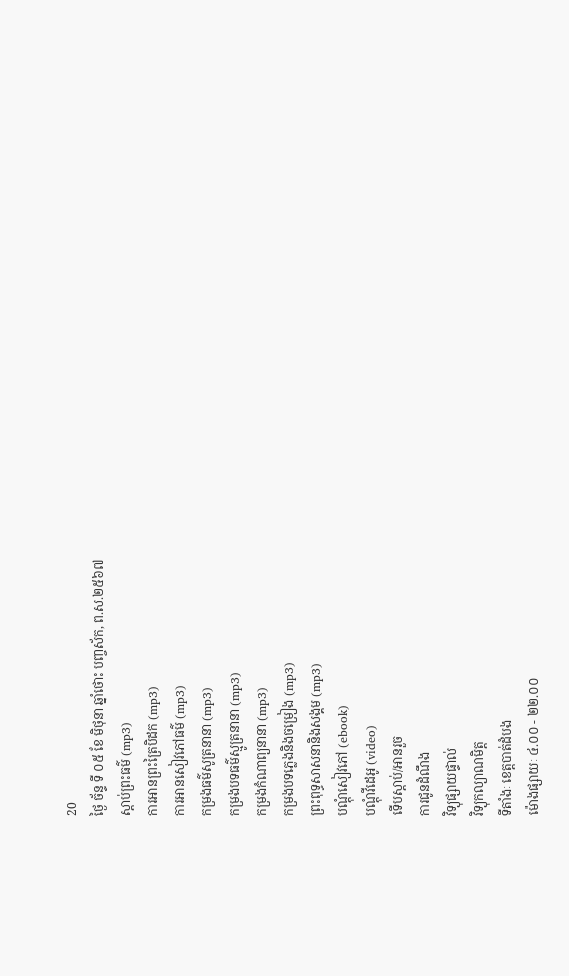20
ថ្ងៃ ច័ន្ទ ទី ០៥ ខែ មិថុនា ឆ្នាំថោះ បញ្ចស័ក, ព.ស.២៥៦៧
ស្តាប់ព្រះធម៌ (mp3)
ការអានព្រះត្រៃបិដក (mp3)
ការអានសៀវភៅធម៌ (mp3)
កម្រងធម៌សូត្រនានា (mp3)
កម្រងបទធម៌ស្មូត្រនានា (mp3)
កម្រងកំណាព្យនានា (mp3)
កម្រងបទភ្លេងនិងចម្រៀង (mp3)
ព្រះពុទ្ធសាសនានិងសង្គម (mp3)
បណ្តុំសៀវភៅ (ebook)
បណ្តុំវីដេអូ (video)
ទើបស្តាប់/អានរួច
ការជូនដំណឹង
វិទ្យុផ្សាយផ្ទាល់
វិទ្យុកល្យាណមិត្ត
ទីតាំងៈ ខេត្តបាត់ដំបង
ម៉ោងផ្សាយៈ ៤.០០ - ២២.០០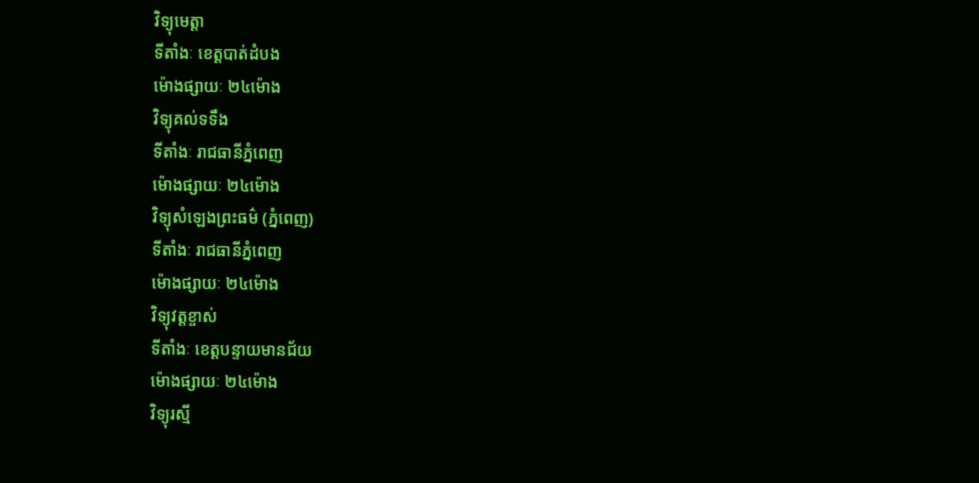វិទ្យុមេត្តា
ទីតាំងៈ ខេត្តបាត់ដំបង
ម៉ោងផ្សាយៈ ២៤ម៉ោង
វិទ្យុគល់ទទឹង
ទីតាំងៈ រាជធានីភ្នំពេញ
ម៉ោងផ្សាយៈ ២៤ម៉ោង
វិទ្យុសំឡេងព្រះធម៌ (ភ្នំពេញ)
ទីតាំងៈ រាជធានីភ្នំពេញ
ម៉ោងផ្សាយៈ ២៤ម៉ោង
វិទ្យុវត្តខ្ចាស់
ទីតាំងៈ ខេត្តបន្ទាយមានជ័យ
ម៉ោងផ្សាយៈ ២៤ម៉ោង
វិទ្យុរស្មី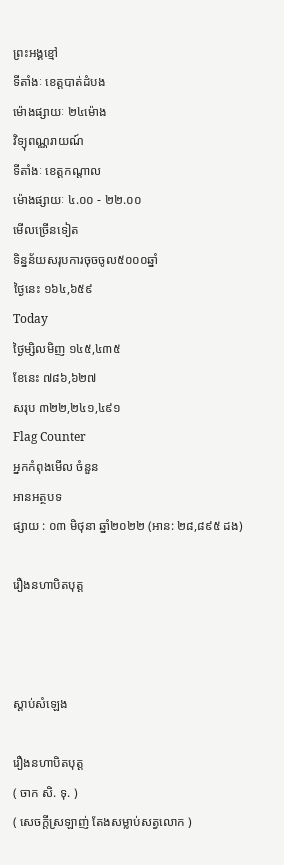ព្រះអង្គខ្មៅ
ទីតាំងៈ ខេត្តបាត់ដំបង
ម៉ោងផ្សាយៈ ២៤ម៉ោង
វិទ្យុពណ្ណរាយណ៍
ទីតាំងៈ ខេត្តកណ្តាល
ម៉ោងផ្សាយៈ ៤.០០ - ២២.០០
មើលច្រើនទៀត
ទិន្នន័យសរុបការចុចចូល៥០០០ឆ្នាំ
ថ្ងៃនេះ ១៦៤,៦៥៩
Today
ថ្ងៃម្សិលមិញ ១៤៥,៤៣៥
ខែនេះ ៧៨៦,៦២៧
សរុប ៣២២,២៤១,៤៩១
Flag Counter
អ្នកកំពុងមើល ចំនួន
អានអត្ថបទ
ផ្សាយ : ០៣ មិថុនា ឆ្នាំ២០២២ (អាន: ២៨,៨៩៥ ដង)

រឿងនហាបិតបុត្ត



ស្តាប់សំឡេង

រឿងនហាបិតបុត្ត
( ចាក សិ. ទុ. )
( សេចក្តីស្រឡាញ់ តែងសម្លាប់សត្វលោក )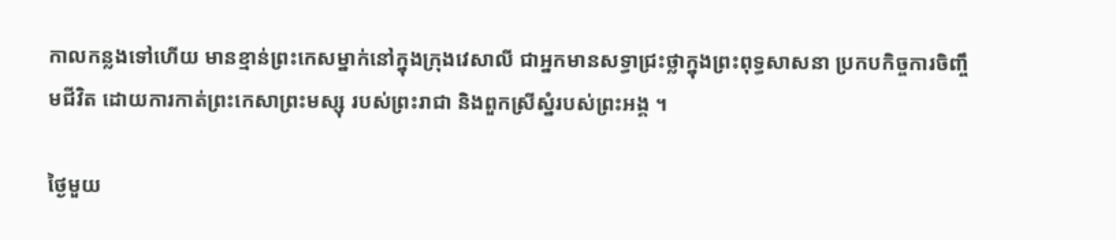កាលកន្លងទៅហើយ មានខ្មាន់ព្រះកេសម្នាក់នៅក្នុងក្រុងវេសាលី ជាអ្នកមានសទ្ធាជ្រះថ្លាក្នុងព្រះពុទ្ធសាសនា ប្រកបកិច្ចការចិញ្ចឹមជីវិត ដោយការកាត់ព្រះកេសាព្រះមស្សុ របស់ព្រះរាជា និងពួកស្រីស្នំរបស់ព្រះអង្គ ។

ថ្ងៃមួយ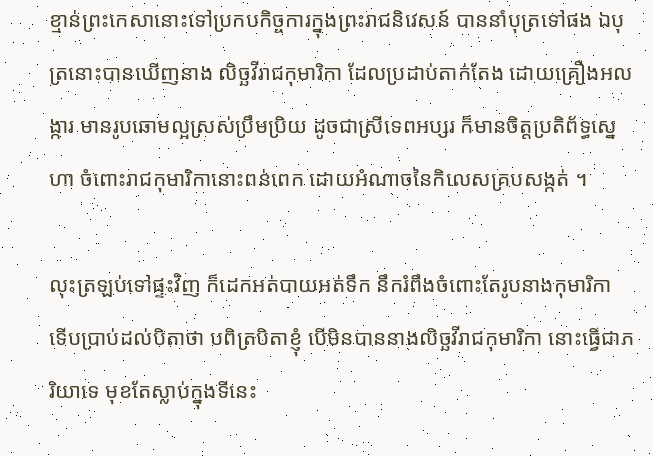ខ្មាន់ព្រះកេសានោះទៅប្រកបកិច្ចការក្នុងព្រះរាជនិវេសន៍ បាននាំបុត្រទៅផង ឯបុត្រនោះបានឃើញនាង លិច្ឆវីរាជកុមារិកា ដែលប្រដាប់តាក់តែង ដោយគ្រឿងអលង្ការ មានរូបឆោមល្អស្រស់ប្រឹមប្រិយ ដូចជាស្រីទេពអប្សរ ក៏មានចិត្តប្រតិព័ទ្ធស្នេហា ចំពោះរាជកុមារិកានោះពន់ពេក ដោយអំណាចនៃកិលេសគ្របសង្កត់ ។

លុះត្រឡប់ទៅផ្ទះវិញ ក៏ដេកអត់បាយអត់ទឹក នឹករំពឹងចំពោះតែរូបនាងកុមារិកា ទើបប្រាប់ដល់បិតាថា បពិត្របិតាខ្ញុំ បើមិនបាននាងលិច្ឆវីរាជកុមារិកា នោះធ្វើជាភរិយាទេ មុខតែស្លាប់ក្នុងទីនេះ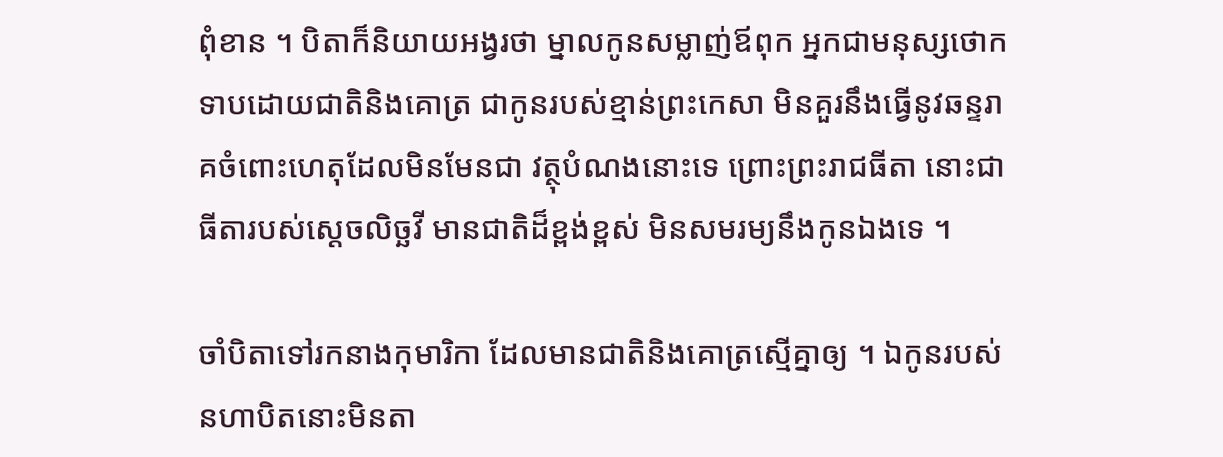ពុំខាន ។ បិតាក៏និយាយអង្វរថា ម្នាលកូនសម្លាញ់ឪពុក អ្នកជាមនុស្សថោកទាបដោយជាតិនិងគោត្រ ជាកូនរបស់ខ្មាន់ព្រះកេសា មិនគួរនឹងធ្វើនូវឆន្ទរាគចំពោះហេតុដែលមិនមែនជា វត្ថុបំណងនោះទេ ព្រោះព្រះរាជធីតា នោះជាធីតារបស់ស្តេចលិច្ឆវី មានជាតិដ៏ខ្ពង់ខ្ពស់ មិនសមរម្យនឹងកូនឯងទេ ។

ចាំបិតាទៅរកនាងកុមារិកា ដែលមានជាតិនិងគោត្រស្មើគ្នាឲ្យ ។ ឯកូនរបស់នហាបិតនោះមិនតា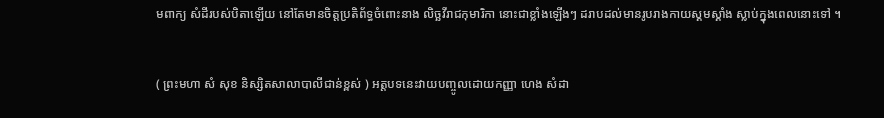មពាក្យ សំដីរបស់បិតាឡើយ នៅតែមានចិត្តប្រតិព័ទ្ធចំពោះនាង លិច្ឆវីរាជកុមារិកា នោះជាខ្លាំងឡើងៗ ដរាបដល់មានរូបរាងកាយស្គមស្គាំង ស្លាប់ក្នុងពេលនោះទៅ ។


( ព្រះមហា សំ សុខ និស្សិតសាលាបាលីជាន់ខ្ពស់ ) អត្តបទនេះវាយបញ្ចូលដោយកញ្ញា ហេង សំដា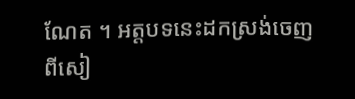ណែត ។ អត្តបទនេះដកស្រង់ចេញពីសៀ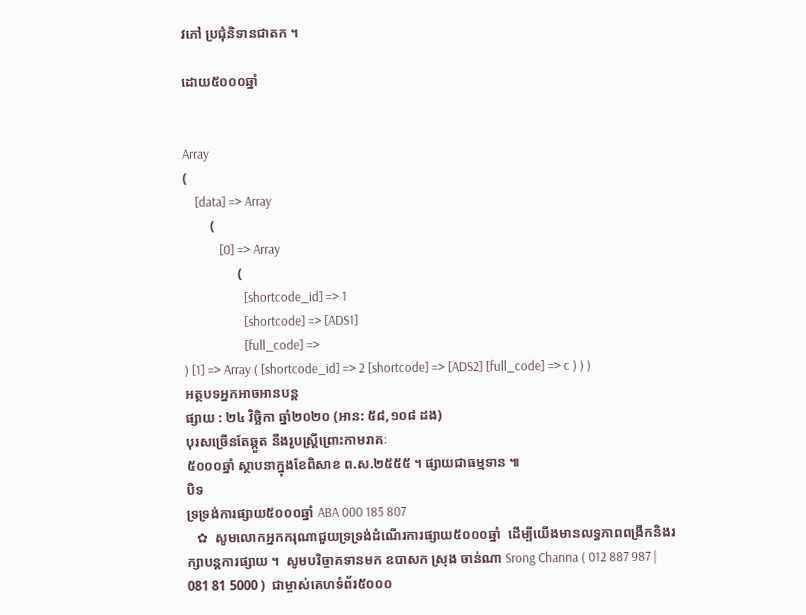វភៅ ប្រជុំនិទានជាតក ។

ដោយ៥០០០ឆ្នាំ


Array
(
    [data] => Array
        (
            [0] => Array
                (
                    [shortcode_id] => 1
                    [shortcode] => [ADS1]
                    [full_code] =>
) [1] => Array ( [shortcode_id] => 2 [shortcode] => [ADS2] [full_code] => c ) ) )
អត្ថបទអ្នកអាចអានបន្ត
ផ្សាយ : ២៤ វិច្ឆិកា ឆ្នាំ២០២០ (អាន: ៥៨,១០៨ ដង)
បុរសច្រើនតែឆ្កួត នឹងរូបស្រ្តីព្រោះកាមរាគៈ
៥០០០ឆ្នាំ ស្ថាបនាក្នុងខែពិសាខ ព.ស.២៥៥៥ ។ ផ្សាយជាធម្មទាន ៕
បិទ
ទ្រទ្រង់ការផ្សាយ៥០០០ឆ្នាំ ABA 000 185 807
   ✿  សូមលោកអ្នកករុណាជួយទ្រទ្រង់ដំណើរការផ្សាយ៥០០០ឆ្នាំ  ដើម្បីយើងមានលទ្ធភាពពង្រីកនិងរក្សាបន្តការផ្សាយ ។  សូមបរិច្ចាគទានមក ឧបាសក ស្រុង ចាន់ណា Srong Channa ( 012 887 987 | 081 81 5000 )  ជាម្ចាស់គេហទំព័រ៥០០០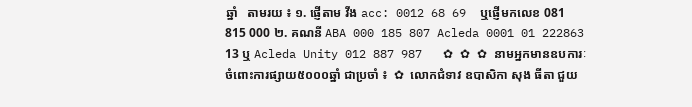ឆ្នាំ   តាមរយ ៖ ១. ផ្ញើតាម វីង acc: 0012 68 69  ឬផ្ញើមកលេខ 081 815 000 ២. គណនី ABA 000 185 807 Acleda 0001 01 222863 13 ឬ Acleda Unity 012 887 987   ✿ ✿ ✿ នាមអ្នកមានឧបការៈចំពោះការផ្សាយ៥០០០ឆ្នាំ ជាប្រចាំ ៖  ✿  លោកជំទាវ ឧបាសិកា សុង ធីតា ជួយ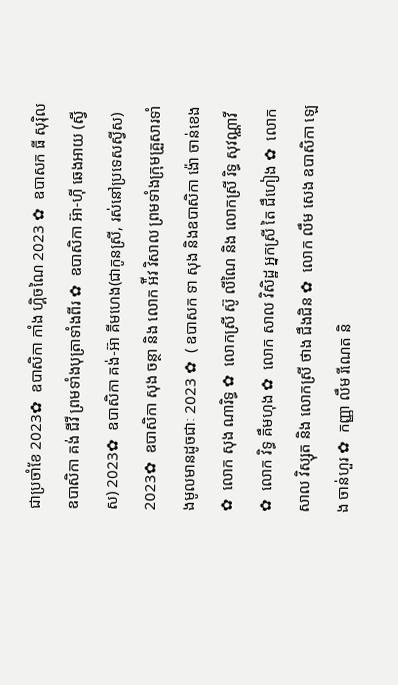ជាប្រចាំខែ 2023✿  ឧបាសិកា កាំង ហ្គិចណៃ 2023 ✿  ឧបាសក ធី សុរ៉ិល ឧបាសិកា គង់ ជីវី ព្រមទាំងបុត្រាទាំងពីរ ✿  ឧបាសិកា អ៊ា-ហុី ឆេងអាយ (ស្វីស) 2023✿  ឧបាសិកា គង់-អ៊ា គីមហេង(ជាកូនស្រី, រស់នៅប្រទេសស្វីស) 2023✿  ឧបាសិកា សុង ចន្ថា និង លោក អ៉ីវ វិសាល ព្រមទាំងក្រុមគ្រួសារទាំងមូលមានដូចជាៈ 2023 ✿  ( ឧបាសក ទា សុង និងឧបាសិកា ង៉ោ ចាន់ខេង ✿  លោក សុង ណារិទ្ធ ✿  លោកស្រី ស៊ូ លីណៃ និង លោកស្រី រិទ្ធ សុវណ្ណាវី  ✿  លោក វិទ្ធ គឹមហុង ✿  លោក សាល វិសិដ្ឋ អ្នកស្រី តៃ ជឹហៀង ✿  លោក សាល វិស្សុត និង លោកស្រី ថាង ជឹងជិន ✿  លោក លឹម សេង ឧបាសិកា ឡេង ចាន់ហួរ ✿  កញ្ញា លឹម រីណេត និ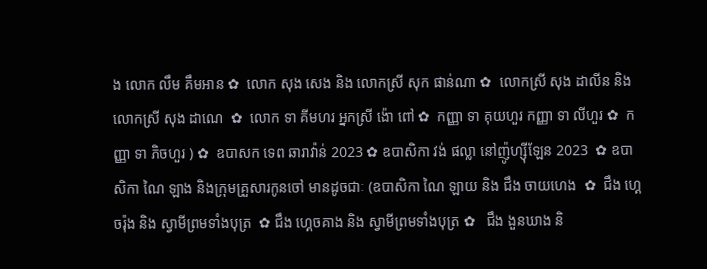ង លោក លឹម គឹមអាន ✿  លោក សុង សេង និង លោកស្រី សុក ផាន់ណា ✿  លោកស្រី សុង ដាលីន និង លោកស្រី សុង ដាណេ  ✿  លោក ទា គីមហរ អ្នកស្រី ង៉ោ ពៅ ✿  កញ្ញា ទា គុយហួរ កញ្ញា ទា លីហួរ ✿  កញ្ញា ទា ភិចហួរ ) ✿  ឧបាសក ទេព ឆារាវ៉ាន់ 2023 ✿ ឧបាសិកា វង់ ផល្លា នៅញ៉ូហ្ស៊ីឡែន 2023  ✿ ឧបាសិកា ណៃ ឡាង និងក្រុមគ្រួសារកូនចៅ មានដូចជាៈ (ឧបាសិកា ណៃ ឡាយ និង ជឹង ចាយហេង  ✿  ជឹង ហ្គេចរ៉ុង និង ស្វាមីព្រមទាំងបុត្រ  ✿ ជឹង ហ្គេចគាង និង ស្វាមីព្រមទាំងបុត្រ ✿   ជឹង ងួនឃាង និ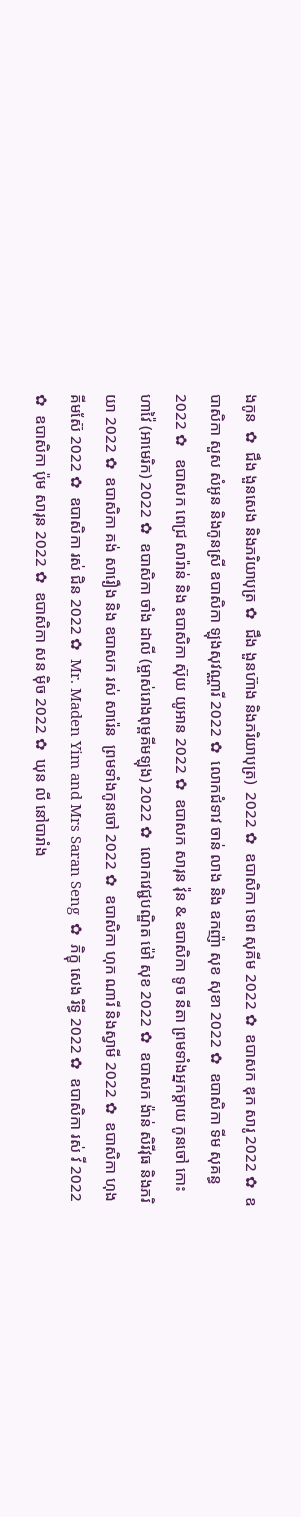ងកូន  ✿  ជឹង ងួនសេង និងភរិយាបុត្រ ✿  ជឹង ងួនហ៊ាង និងភរិយាបុត្រ)  2022 ✿  ឧបាសិកា ទេព សុគីម 2022 ✿  ឧបាសក ឌុក សារូ 2022 ✿  ឧបាសិកា សួស សំអូន និងកូនស្រី ឧបាសិកា ឡុងសុវណ្ណារី 2022 ✿  លោកជំទាវ ចាន់ លាង និង ឧកញ៉ា សុខ សុខា 2022 ✿  ឧបាសិកា ទីម សុគន្ធ 2022 ✿   ឧបាសក ពេជ្រ សារ៉ាន់ និង ឧបាសិកា ស៊ុយ យូអាន 2022 ✿  ឧបាសក សារុន វ៉ុន & ឧបាសិកា ទូច នីតា ព្រមទាំងអ្នកម្តាយ កូនចៅ កោះហាវ៉ៃ (អាមេរិក) 2022 ✿  ឧបាសិកា ចាំង ដាលី (ម្ចាស់រោងពុម្ពគីមឡុង) 2022 ✿  លោកវេជ្ជបណ្ឌិត ម៉ៅ សុខ 2022 ✿  ឧបាសក ង៉ាន់ សិរីវុធ និងភរិយា 2022 ✿  ឧបាសិកា គង់ សារឿង និង ឧបាសក រស់ សារ៉េន  ព្រមទាំងកូនចៅ 2022 ✿  ឧបាសិកា ហុក ណារី និងស្វាមី 2022 ✿  ឧបាសិកា ហុង គីមស៊ែ 2022 ✿  ឧបាសិកា រស់ ជិន 2022 ✿  Mr. Maden Yim and Mrs Saran Seng  ✿  ភិក្ខុ សេង រិទ្ធី 2022 ✿  ឧបាសិកា រស់ វី 2022 ✿  ឧបាសិកា ប៉ុម សារុន 2022 ✿  ឧបាសិកា សន ម៉ិច 2022 ✿  ឃុន លី នៅបារាំង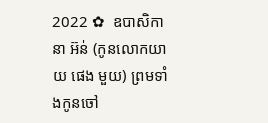2022 ✿  ឧបាសិកា នា អ៊ន់ (កូនលោកយាយ ផេង មួយ) ព្រមទាំងកូនចៅ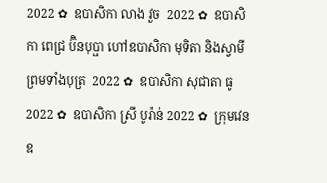2022 ✿  ឧបាសិកា លាង វួច  2022 ✿  ឧបាសិកា ពេជ្រ ប៊ិនបុប្ផា ហៅឧបាសិកា មុទិតា និងស្វាមី ព្រមទាំងបុត្រ  2022 ✿  ឧបាសិកា សុជាតា ធូ  2022 ✿  ឧបាសិកា ស្រី បូរ៉ាន់ 2022 ✿  ក្រុមវេន ឧ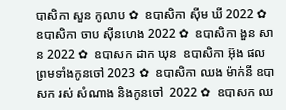បាសិកា សួន កូលាប ✿  ឧបាសិកា ស៊ីម ឃី 2022 ✿  ឧបាសិកា ចាប ស៊ីនហេង 2022 ✿  ឧបាសិកា ងួន សាន 2022 ✿  ឧបាសក ដាក ឃុន  ឧបាសិកា អ៊ុង ផល ព្រមទាំងកូនចៅ 2023 ✿  ឧបាសិកា ឈង ម៉ាក់នី ឧបាសក រស់ សំណាង និងកូនចៅ  2022 ✿  ឧបាសក ឈ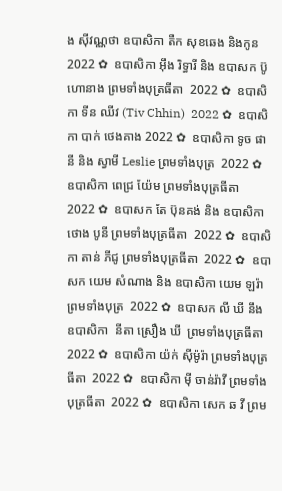ង សុីវណ្ណថា ឧបាសិកា តឺក សុខឆេង និងកូន 2022 ✿  ឧបាសិកា អុឹង រិទ្ធារី និង ឧបាសក ប៊ូ ហោនាង ព្រមទាំងបុត្រធីតា  2022 ✿  ឧបាសិកា ទីន ឈីវ (Tiv Chhin)  2022 ✿  ឧបាសិកា បាក់ ថេងគាង 2022 ✿  ឧបាសិកា ទូច ផានី និង ស្វាមី Leslie ព្រមទាំងបុត្រ  2022 ✿  ឧបាសិកា ពេជ្រ យ៉ែម ព្រមទាំងបុត្រធីតា  2022 ✿  ឧបាសក តែ ប៊ុនគង់ និង ឧបាសិកា ថោង បូនី ព្រមទាំងបុត្រធីតា  2022 ✿  ឧបាសិកា តាន់ ភីជូ ព្រមទាំងបុត្រធីតា  2022 ✿  ឧបាសក យេម សំណាង និង ឧបាសិកា យេម ឡរ៉ា ព្រមទាំងបុត្រ  2022 ✿  ឧបាសក លី ឃី នឹង ឧបាសិកា  នីតា ស្រឿង ឃី  ព្រមទាំងបុត្រធីតា  2022 ✿  ឧបាសិកា យ៉ក់ សុីម៉ូរ៉ា ព្រមទាំងបុត្រធីតា  2022 ✿  ឧបាសិកា មុី ចាន់រ៉ាវី ព្រមទាំងបុត្រធីតា  2022 ✿  ឧបាសិកា សេក ឆ វី ព្រម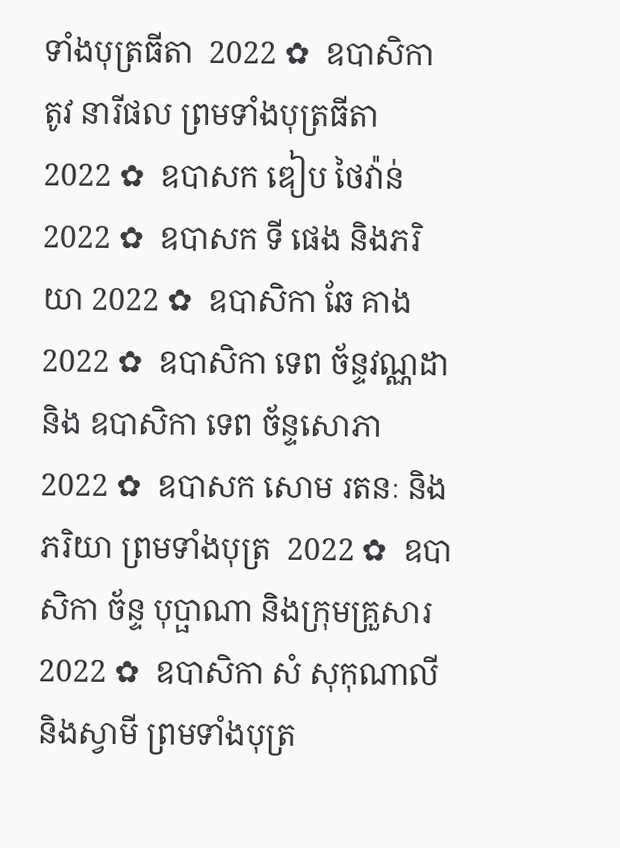ទាំងបុត្រធីតា  2022 ✿  ឧបាសិកា តូវ នារីផល ព្រមទាំងបុត្រធីតា  2022 ✿  ឧបាសក ឌៀប ថៃវ៉ាន់ 2022 ✿  ឧបាសក ទី ផេង និងភរិយា 2022 ✿  ឧបាសិកា ឆែ គាង 2022 ✿  ឧបាសិកា ទេព ច័ន្ទវណ្ណដា និង ឧបាសិកា ទេព ច័ន្ទសោភា  2022 ✿  ឧបាសក សោម រតនៈ និងភរិយា ព្រមទាំងបុត្រ  2022 ✿  ឧបាសិកា ច័ន្ទ បុប្ផាណា និងក្រុមគ្រួសារ 2022 ✿  ឧបាសិកា សំ សុកុណាលី និងស្វាមី ព្រមទាំងបុត្រ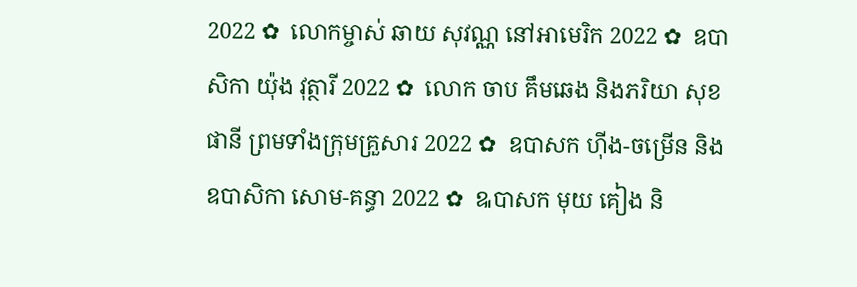2022 ✿  លោកម្ចាស់ ឆាយ សុវណ្ណ នៅអាមេរិក 2022 ✿  ឧបាសិកា យ៉ុង វុត្ថារី 2022 ✿  លោក ចាប គឹមឆេង និងភរិយា សុខ ផានី ព្រមទាំងក្រុមគ្រួសារ 2022 ✿  ឧបាសក ហ៊ីង-ចម្រើន និងឧបាសិកា សោម-គន្ធា 2022 ✿  ឩបាសក មុយ គៀង និ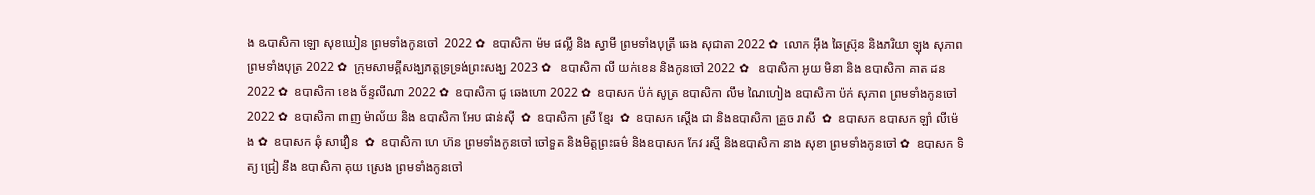ង ឩបាសិកា ឡោ សុខឃៀន ព្រមទាំងកូនចៅ  2022 ✿  ឧបាសិកា ម៉ម ផល្លី និង ស្វាមី ព្រមទាំងបុត្រី ឆេង សុជាតា 2022 ✿  លោក អ៊ឹង ឆៃស្រ៊ុន និងភរិយា ឡុង សុភាព ព្រមទាំងបុត្រ 2022 ✿  ក្រុមសាមគ្គីសង្ឃភត្តទ្រទ្រង់ព្រះសង្ឃ 2023 ✿   ឧបាសិកា លី យក់ខេន និងកូនចៅ 2022 ✿   ឧបាសិកា អូយ មិនា និង ឧបាសិកា គាត ដន 2022 ✿  ឧបាសិកា ខេង ច័ន្ទលីណា 2022 ✿  ឧបាសិកា ជូ ឆេងហោ 2022 ✿  ឧបាសក ប៉ក់ សូត្រ ឧបាសិកា លឹម ណៃហៀង ឧបាសិកា ប៉ក់ សុភាព ព្រមទាំងកូនចៅ  2022 ✿  ឧបាសិកា ពាញ ម៉ាល័យ និង ឧបាសិកា អែប ផាន់ស៊ី  ✿  ឧបាសិកា ស្រី ខ្មែរ  ✿  ឧបាសក ស្តើង ជា និងឧបាសិកា គ្រួច រាសី  ✿  ឧបាសក ឧបាសក ឡាំ លីម៉េង ✿  ឧបាសក ឆុំ សាវឿន  ✿  ឧបាសិកា ហេ ហ៊ន ព្រមទាំងកូនចៅ ចៅទួត និងមិត្តព្រះធម៌ និងឧបាសក កែវ រស្មី និងឧបាសិកា នាង សុខា ព្រមទាំងកូនចៅ ✿  ឧបាសក ទិត្យ ជ្រៀ នឹង ឧបាសិកា គុយ ស្រេង ព្រមទាំងកូនចៅ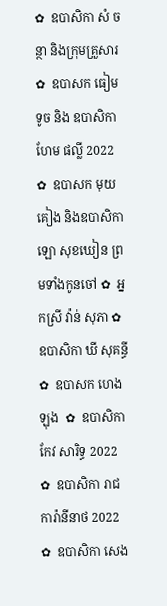✿  ឧបាសិកា សំ ចន្ថា និងក្រុមគ្រួសារ ✿  ឧបាសក ធៀម ទូច និង ឧបាសិកា ហែម ផល្លី 2022 ✿  ឧបាសក មុយ គៀង និងឧបាសិកា ឡោ សុខឃៀន ព្រមទាំងកូនចៅ ✿  អ្នកស្រី វ៉ាន់ សុភា ✿  ឧបាសិកា ឃី សុគន្ធី ✿  ឧបាសក ហេង ឡុង  ✿  ឧបាសិកា កែវ សារិទ្ធ 2022 ✿  ឧបាសិកា រាជ ការ៉ានីនាថ 2022 ✿  ឧបាសិកា សេង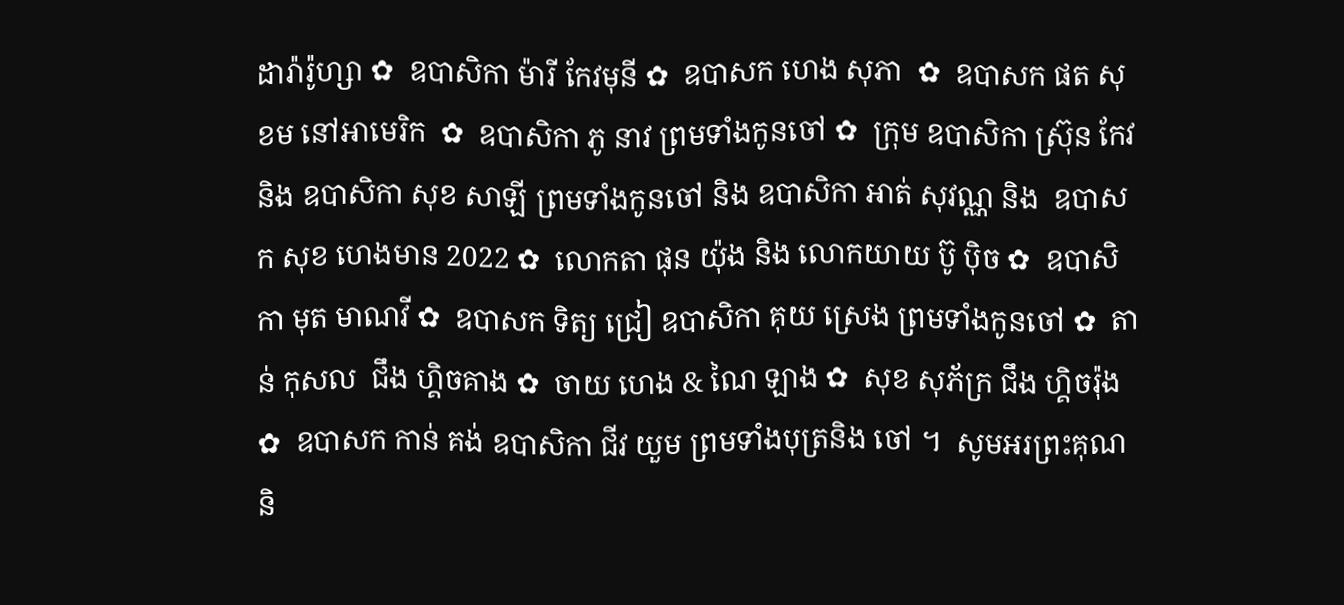ដារ៉ារ៉ូហ្សា ✿  ឧបាសិកា ម៉ារី កែវមុនី ✿  ឧបាសក ហេង សុភា  ✿  ឧបាសក ផត សុខម នៅអាមេរិក  ✿  ឧបាសិកា ភូ នាវ ព្រមទាំងកូនចៅ ✿  ក្រុម ឧបាសិកា ស្រ៊ុន កែវ  និង ឧបាសិកា សុខ សាឡី ព្រមទាំងកូនចៅ និង ឧបាសិកា អាត់ សុវណ្ណ និង  ឧបាសក សុខ ហេងមាន 2022 ✿  លោកតា ផុន យ៉ុង និង លោកយាយ ប៊ូ ប៉ិច ✿  ឧបាសិកា មុត មាណវី ✿  ឧបាសក ទិត្យ ជ្រៀ ឧបាសិកា គុយ ស្រេង ព្រមទាំងកូនចៅ ✿  តាន់ កុសល  ជឹង ហ្គិចគាង ✿  ចាយ ហេង & ណៃ ឡាង ✿  សុខ សុភ័ក្រ ជឹង ហ្គិចរ៉ុង ✿  ឧបាសក កាន់ គង់ ឧបាសិកា ជីវ យួម ព្រមទាំងបុត្រនិង ចៅ ។  សូមអរព្រះគុណ និ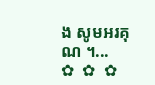ង សូមអរគុណ ។...       ✿  ✿  ✿